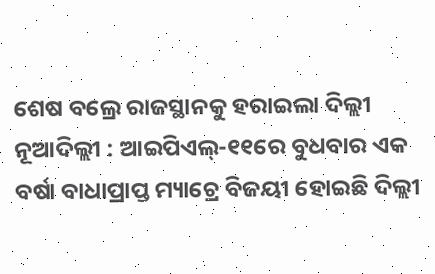ଶେଷ ବଲ୍ରେ ରାଜସ୍ଥାନକୁ ହରାଇଲା ଦିଲ୍ଲୀ
ନୂଆଦିଲ୍ଲୀ : ଆଇପିଏଲ୍-୧୧ରେ ବୁଧବାର ଏକ ବର୍ଷା ବାଧାପ୍ରାପ୍ତ ମ୍ୟାଚ୍ରେ ବିଜୟୀ ହୋଇଛି ଦିଲ୍ଲୀ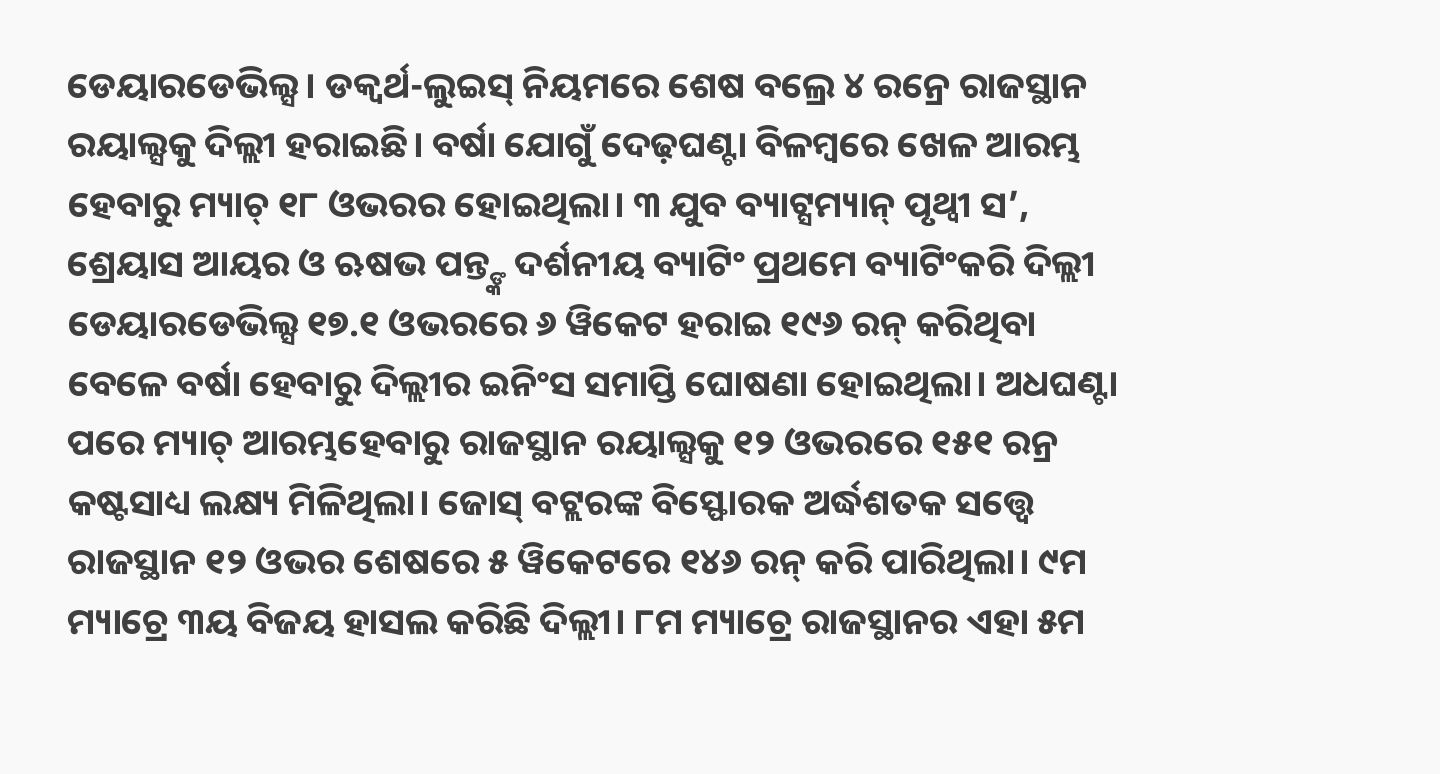ଡେୟାରଡେଭିଲ୍ସ। ଡକ୍ୱର୍ଥ-ଲୁଇସ୍ ନିୟମରେ ଶେଷ ବଲ୍ରେ ୪ ରନ୍ରେ ରାଜସ୍ଥାନ ରୟାଲ୍ସକୁ ଦିଲ୍ଲୀ ହରାଇଛି। ବର୍ଷା ଯୋଗୁଁ ଦେଢ଼ଘଣ୍ଟା ବିଳମ୍ବରେ ଖେଳ ଆରମ୍ଭ ହେବାରୁ ମ୍ୟାଚ୍ ୧୮ ଓଭରର ହୋଇଥିଲା। ୩ ଯୁବ ବ୍ୟାଟ୍ସମ୍ୟାନ୍ ପୃଥ୍ୱୀ ସ’, ଶ୍ରେୟାସ ଆୟର ଓ ଋଷଭ ପନ୍ତ୍ଙ୍କ ଦର୍ଶନୀୟ ବ୍ୟାଟିଂ ପ୍ରଥମେ ବ୍ୟାଟିଂକରି ଦିଲ୍ଲୀ ଡେୟାରଡେଭିଲ୍ସ ୧୭.୧ ଓଭରରେ ୬ ୱିକେଟ ହରାଇ ୧୯୬ ରନ୍ କରିଥିବା ବେଳେ ବର୍ଷା ହେବାରୁ ଦିଲ୍ଲୀର ଇନିଂସ ସମାପ୍ତି ଘୋଷଣା ହୋଇଥିଲା। ଅଧଘଣ୍ଟା ପରେ ମ୍ୟାଚ୍ ଆରମ୍ଭହେବାରୁ ରାଜସ୍ଥାନ ରୟାଲ୍ସକୁ ୧୨ ଓଭରରେ ୧୫୧ ରନ୍ର କଷ୍ଟସାଧ୍ୟ ଲକ୍ଷ୍ୟ ମିଳିଥିଲା। ଜୋସ୍ ବଟ୍ଲରଙ୍କ ବିସ୍ଫୋରକ ଅର୍ଦ୍ଧଶତକ ସତ୍ତ୍ୱେ ରାଜସ୍ଥାନ ୧୨ ଓଭର ଶେଷରେ ୫ ୱିକେଟରେ ୧୪୬ ରନ୍ କରି ପାରିଥିଲା। ୯ମ ମ୍ୟାଚ୍ରେ ୩ୟ ବିଜୟ ହାସଲ କରିଛି ଦିଲ୍ଲୀ। ୮ମ ମ୍ୟାଚ୍ରେ ରାଜସ୍ଥାନର ଏହା ୫ମ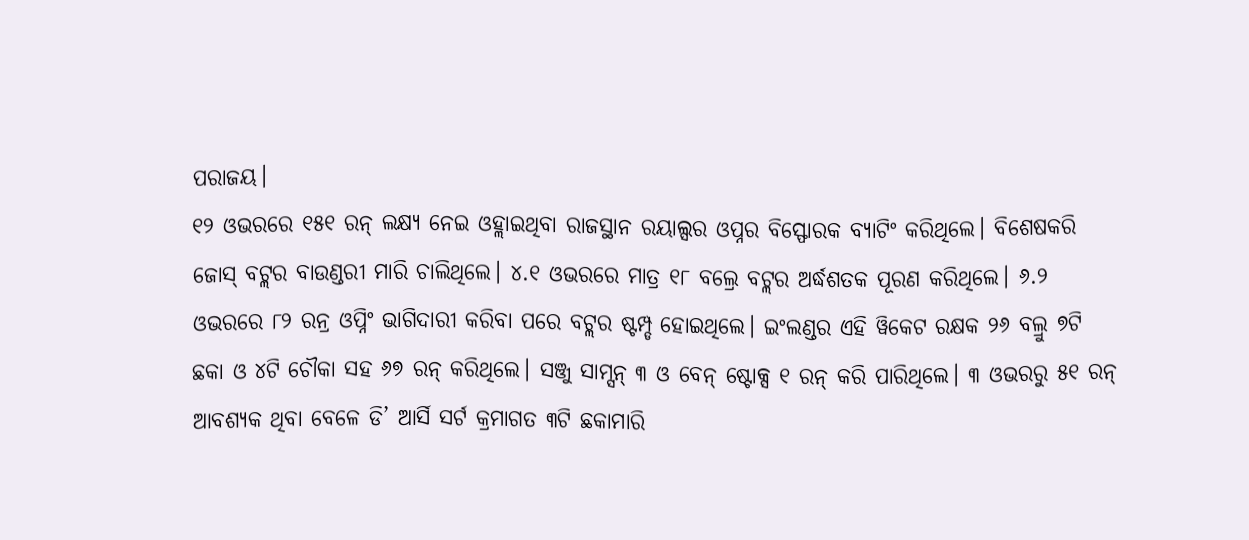ପରାଜୟ।
୧୨ ଓଭରରେ ୧୫୧ ରନ୍ ଲକ୍ଷ୍ୟ ନେଇ ଓହ୍ଲାଇଥିବା ରାଜସ୍ଥାନ ରୟାଲ୍ସର ଓପ୍ନର ବିସ୍ଫୋରକ ବ୍ୟାଟିଂ କରିଥିଲେ। ବିଶେଷକରି ଜୋସ୍ ବଟ୍ଲର ବାଉଣ୍ଡରୀ ମାରି ଚାଲିଥିଲେ। ୪.୧ ଓଭରରେ ମାତ୍ର ୧୮ ବଲ୍ରେ ବଟ୍ଲର ଅର୍ଦ୍ଧଶତକ ପୂରଣ କରିଥିଲେ। ୬.୨ ଓଭରରେ ୮୨ ରନ୍ର ଓପ୍ନିଂ ଭାଗିଦାରୀ କରିବା ପରେ ବଟ୍ଲର ଷ୍ଟମ୍ପ୍ଡ ହୋଇଥିଲେ। ଇଂଲଣ୍ଡର ଏହି ୱିକେଟ ରକ୍ଷକ ୨୬ ବଲ୍ରୁ ୭ଟି ଛକା ଓ ୪ଟି ଚୌକା ସହ ୬୭ ରନ୍ କରିଥିଲେ। ସଞ୍ଜୁ ସାମ୍ସନ୍ ୩ ଓ ବେନ୍ ଷ୍ଟୋକ୍ସ ୧ ରନ୍ କରି ପାରିଥିଲେ। ୩ ଓଭରରୁ ୫୧ ରନ୍ ଆବଶ୍ୟକ ଥିବା ବେଳେ ଡି’ ଆର୍ସି ସର୍ଟ କ୍ରମାଗତ ୩ଟି ଛକାମାରି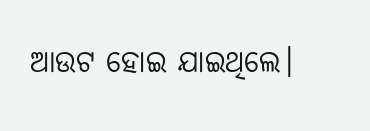ଆଉଟ ହୋଇ ଯାଇଥିଲେ।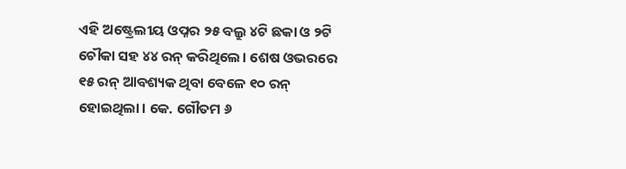ଏହି ଅଷ୍ଟ୍ରେଲୀୟ ଓପ୍ନର ୨୫ ବଲ୍ରୁ ୪ଟି ଛକା ଓ ୨ଟି ଚୌକା ସହ ୪୪ ରନ୍ କରିଥିଲେ। ଶେଷ ଓଭରରେ ୧୫ ରନ୍ ଆବଶ୍ୟକ ଥିବା ବେଳେ ୧୦ ରନ୍ ହୋଇଥିଲା। କେ. ଗୌତମ ୬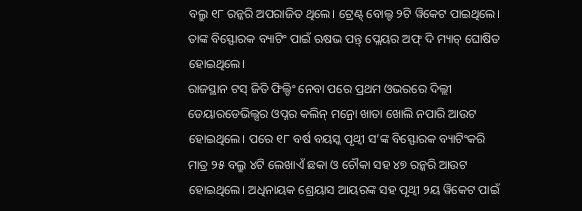ବଲ୍ରୁ ୧୮ ରନ୍କରି ଅପରାଜିତ ଥିଲେ। ଟ୍ରେଣ୍ଟ୍ ବୋଲ୍ଟ ୨ଟି ୱିକେଟ ପାଇଥିଲେ। ତାଙ୍କ ବିସ୍ଫୋରକ ବ୍ୟାଟିଂ ପାଇଁ ଋଷଭ ପନ୍ତ୍ ପ୍ଲେୟର ଅଫ୍ ଦି ମ୍ୟାଚ୍ ଘୋଷିତ ହୋଇଥିଲେ।
ରାଜସ୍ଥାନ ଟସ୍ ଜିତି ଫିଲ୍ଡିଂ ନେବା ପରେ ପ୍ରଥମ ଓଭରରେ ଦିଲ୍ଲୀ ଡେୟାରଡେଭିଲ୍ସର ଓପ୍ନର କଲିନ୍ ମନ୍ରୋ ଖାତା ଖୋଲି ନପାରି ଆଉଟ ହୋଇଥିଲେ। ପରେ ୧୮ ବର୍ଷ ବୟସ୍କ ପୃଥ୍ୱୀ ସ’ଙ୍କ ବିସ୍ଫୋରକ ବ୍ୟାଟିଂକରି ମାତ୍ର ୨୫ ବଲ୍ରୁ ୪ଟି ଲେଖାଏଁ ଛକା ଓ ଚୌକା ସହ ୪୭ ରନ୍କରି ଆଉଟ ହୋଇଥିଲେ। ଅଧିନାୟକ ଶ୍ରେୟାସ ଆୟରଙ୍କ ସହ ପୃଥ୍ୱୀ ୨ୟ ୱିକେଟ ପାଇଁ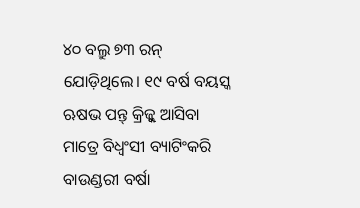୪୦ ବଲ୍ରୁ ୭୩ ରନ୍ ଯୋଡ଼ିଥିଲେ। ୧୯ ବର୍ଷ ବୟସ୍କ ଋଷଭ ପନ୍ତ୍ କ୍ରିଜ୍କୁ ଆସିବା ମାତ୍ରେ ବିଧ୍ୱଂସୀ ବ୍ୟାଟିଂକରି ବାଉଣ୍ଡରୀ ବର୍ଷା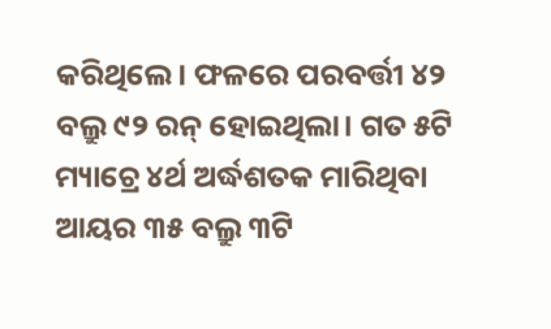କରିଥିଲେ। ଫଳରେ ପରବର୍ତ୍ତୀ ୪୨ ବଲ୍ରୁ ୯୨ ରନ୍ ହୋଇଥିଲା। ଗତ ୫ଟି ମ୍ୟାଚ୍ରେ ୪ର୍ଥ ଅର୍ଦ୍ଧଶତକ ମାରିଥିବା ଆୟର ୩୫ ବଲ୍ରୁ ୩ଟି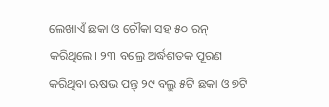ଲେଖାଏଁ ଛକା ଓ ଚୌକା ସହ ୫୦ ରନ୍ କରିଥିଲେ। ୨୩ ବଲ୍ରେ ଅର୍ଦ୍ଧଶତକ ପୂରଣ କରିଥିବା ଋଷଭ ପନ୍ତ୍ ୨୯ ବଲ୍ରୁ ୫ଟି ଛକା ଓ ୭ଟି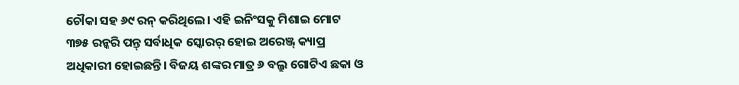ଚୌକା ସହ ୬୯ ରନ୍ କରିଥିଲେ। ଏହି ଇନିଂସକୁ ମିଶାଇ ମୋଟ ୩୭୫ ରନ୍କରି ପନ୍ତ୍ ସର୍ବାଧିକ ସ୍କୋରର୍ ହୋଇ ଅରେଞ୍ଜ୍ କ୍ୟାପ୍ର ଅଧିକାରୀ ହୋଇଛନ୍ତି। ବିଜୟ ଶଙ୍କର ମାତ୍ର ୬ ବଲ୍ରୁ ଗୋଟିଏ ଛକା ଓ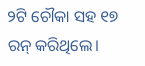୨ଟି ଚୌକା ସହ ୧୭ ରନ୍ କରିଥିଲେ।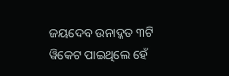ଜୟଦେବ ଉନାଦ୍କତ ୩ଟି ୱିକେଟ ପାଇଥିଲେ ହେଁ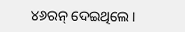୪୬ରନ୍ ଦେଇଥିଲେ।